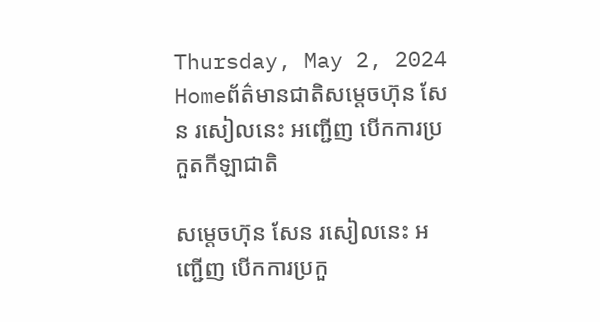Thursday, May 2, 2024
Homeព័ត៌មានជាតិសម្តេចហ៊ុន សែន រសៀលនេះ អញ្ជើញ បើកការប្រកួតកីឡាជាតិ

សម្តេចហ៊ុន សែន រសៀលនេះ អញ្ជើញ បើកការប្រកួ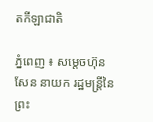តកីឡាជាតិ

ភ្នំពេញ ៖ សម្តេចហ៊ុន សែន នាយក រដ្ឋមន្ត្រីនៃព្រះ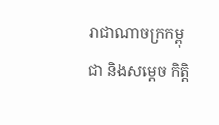រាជាណាចក្រកម្ពុជា និងសម្តេច កិត្តិ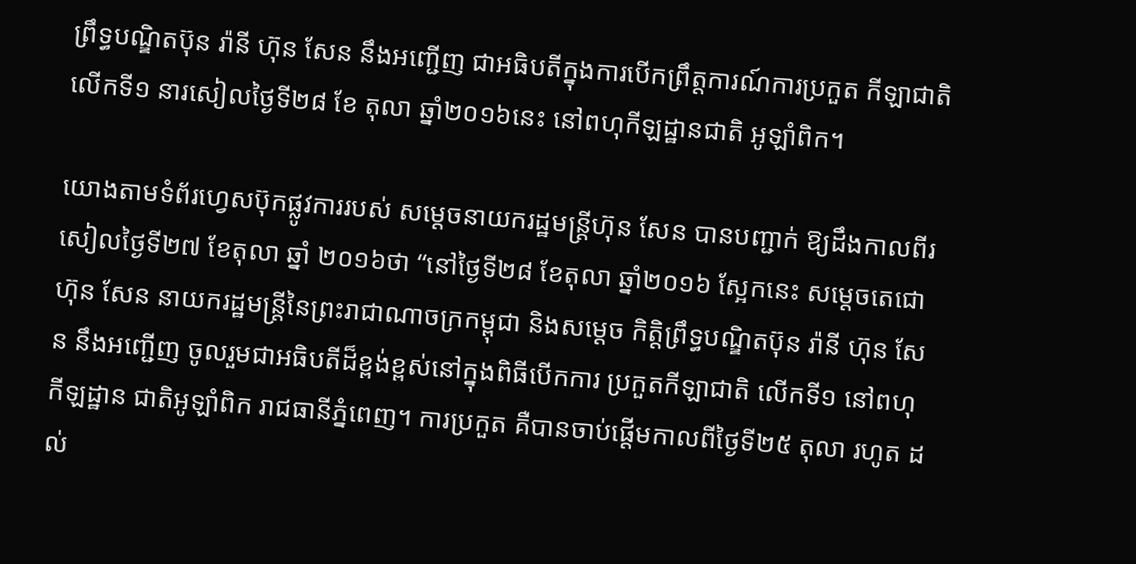ព្រឹទ្ធបណ្ឌិតប៊ុន រ៉ានី ហ៊ុន សែន នឹងអញ្ជើញ ជាអធិបតីក្នុងការបើកព្រឹត្តការណ៍ការប្រកួត កីឡាជាតិ លើកទី១ នារសៀលថ្ងៃទី២៨ ខែ តុលា ឆ្នាំ២០១៦នេះ នៅពហុកីឡដ្ឋានជាតិ អូឡាំពិក។

យោងតាមទំព័រហ្វេសប៊ុកផ្លូវការរបស់ សម្តេចនាយករដ្ឋមន្ត្រីហ៊ុន សែន បានបញ្ជាក់ ឱ្យដឹងកាលពីរសៀលថ្ងៃទី២៧ ខែតុលា ឆ្នាំ ២០១៦ថា “នៅថ្ងៃទី២៨ ខែតុលា ឆ្នាំ២០១៦ ស្អែកនេះ សម្តេចតេជោ ហ៊ុន សែន នាយករដ្ឋមន្ត្រីនៃព្រះរាជាណាចក្រកម្ពុជា និងសម្តេច កិត្តិព្រឹទ្ធបណ្ឌិតប៊ុន រ៉ានី ហ៊ុន សែន នឹងអញ្ជើញ ចូលរួមជាអធិបតីដ៏ខ្ពង់ខ្ពស់នៅក្នុងពិធីបើកការ ប្រកួតកីឡាជាតិ លើកទី១ នៅពហុកីឡដ្ឋាន ជាតិអូឡាំពិក រាជធានីភ្នំពេញ។ ការប្រកួត គឺបានចាប់ផ្តើមកាលពីថ្ងៃទី២៥ តុលា រហូត ដល់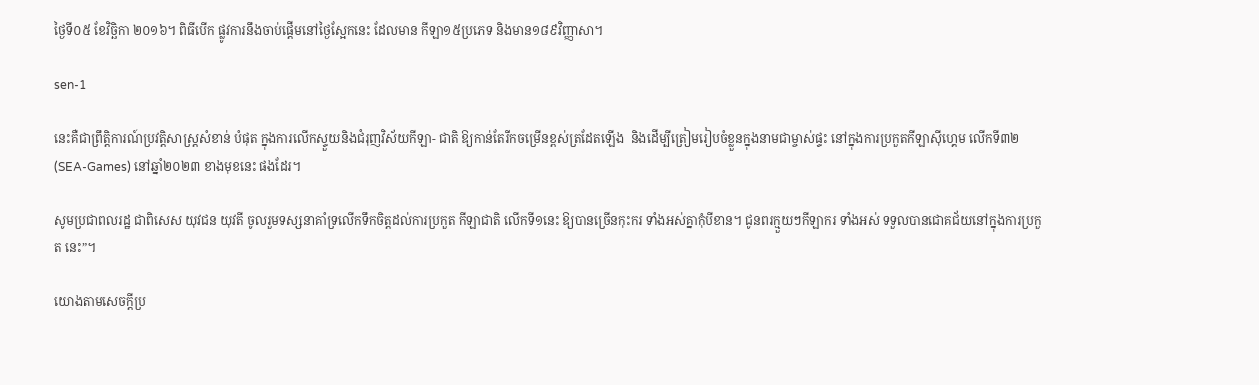ថ្ងៃទី០៥ ខែវិច្ឆិកា ២០១៦។ ពិធីបើក ផ្លូវការនឹងចាប់ផ្តើមនៅថ្ងៃស្អែកនេះ ដែលមាន កីឡា១៥ប្រភេទ និងមាន១៨៩វិញ្ញាសា។

sen-1

នេះគឺជាព្រឹត្តិការណ៍ប្រវត្តិសាស្ត្រសំខាន់ បំផុត ក្នុងការលើកស្ទួយនិងជំរុញវិស័យកីឡា- ជាតិ ឱ្យកាន់តែរីកចម្រើនខ្ពស់ត្រដែតឡើង  និងដើម្បីត្រៀមរៀបចំខ្លួនក្នុងនាមជាម្ចាស់ផ្ទះ នៅក្នុងការប្រកួតកីឡាស៊ីហ្គេម លើកទី៣២ (SEA-Games) នៅឆ្នាំ២០២៣ ខាងមុខនេះ ផងដែរ។

សូមប្រជាពលរដ្ឋ ជាពិសេស យុវជន យុវតី ចូលរួមទស្សនាគាំទ្រលើកទឹកចិត្តដល់ការប្រកួត កីឡាជាតិ លើកទី១នេះ ឱ្យបានច្រើនកុះករ ទាំងអស់គ្នាកុំបីខាន។ ជូនពរក្មួយៗកីឡាករ ទាំងអស់ ទទួលបានជោគជ័យនៅក្នុងការប្រកួត នេះ”។

យោងតាមសេចក្តីប្រ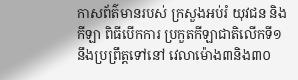កាសព័ត៌មានរបស់ ក្រសួងអប់រំ យុវជន និងកីឡា ពិធីបើកការ ប្រកួតកីឡាជាតិលើកទី១ នឹងប្រព្រឹត្តទៅនៅ វេលាម៉ោង៣និង៣០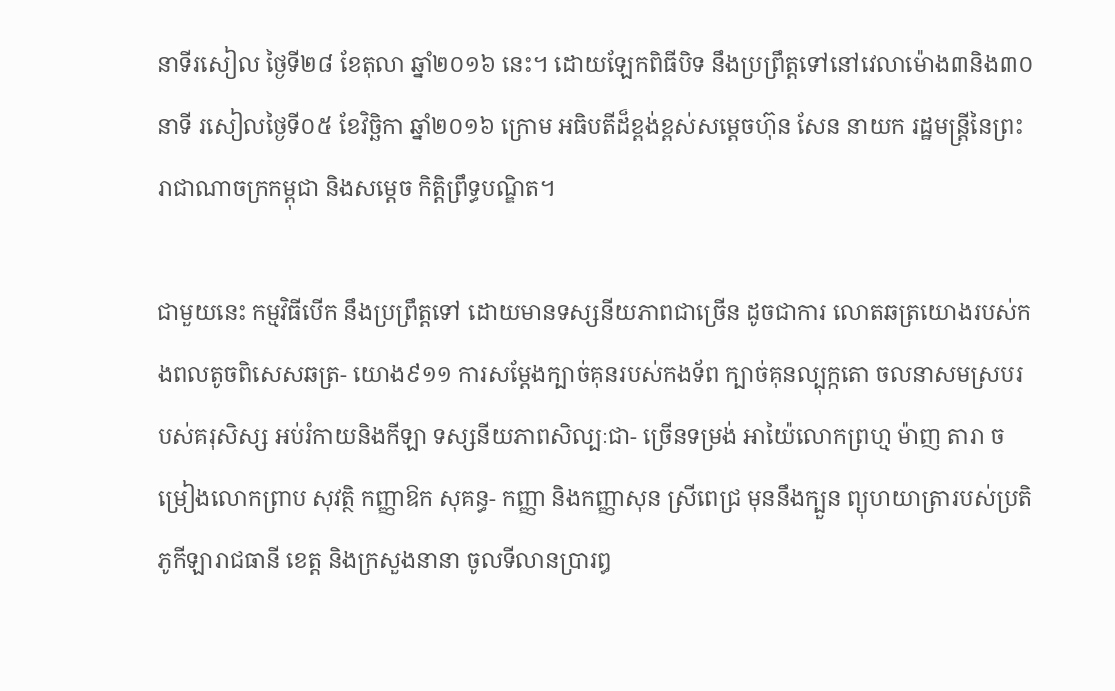នាទីរសៀល ថ្ងៃទី២៨ ខែតុលា ឆ្នាំ២០១៦ នេះ។ ដោយឡែកពិធីបិទ នឹងប្រព្រឹត្តទៅនៅវេលាម៉ោង៣និង៣០នាទី រសៀលថ្ងៃទី០៥ ខែវិច្ឆិកា ឆ្នាំ២០១៦ ក្រោម អធិបតីដ៏ខ្ពង់ខ្ពស់សម្តេចហ៊ុន សែន នាយក រដ្ឋមន្ត្រីនៃព្រះរាជាណាចក្រកម្ពុជា និងសម្តេច កិត្តិព្រឹទ្ធបណ្ឌិត។

ជាមួយនេះ កម្មវិធីបើក នឹងប្រព្រឹត្តទៅ ដោយមានទស្សនីយភាពជាច្រើន ដូចជាការ លោតឆត្រយោងរបស់កងពលតូចពិសេសឆត្រ- យោង៩១១ ការសម្តែងក្បាច់គុនរបស់កងទ័ព ក្បាច់គុនល្បុក្កតោ ចលនាសមស្របរបស់គរុសិស្ស អប់រំកាយនិងកីឡា ទស្សនីយភាពសិល្បៈជា- ច្រើនទម្រង់ អាយ៉ៃលោកព្រហ្ម ម៉ាញ តារា ចម្រៀងលោកព្រាប សុវត្ថិ កញ្ញាឱក សុគន្ធ- កញ្ញា និងកញ្ញាសុន ស្រីពេជ្រ មុននឹងក្បួន ព្យុហយាត្រារបស់ប្រតិភូកីឡារាជធានី ខេត្ត និងក្រសួងនានា ចូលទីលានប្រារឰ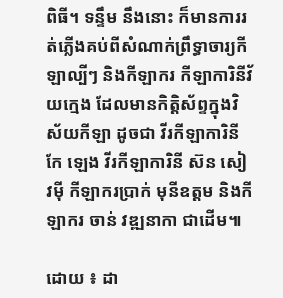ពិធី។ ទន្ទឹម នឹងនោះ ក៏មានការរត់ភ្លើងគប់ពីសំណាក់ព្រឹទ្ធាចារ្យកីឡាល្បីៗ និងកីឡាករ កីឡាការិនីវ័យក្មេង ដែលមានកិត្តិស័ព្ទក្នុងវិស័យកីឡា ដូចជា វីរកីឡាការិនី កែ ឡេង វីរកីឡាការិនី ស៊ន សៀវម៉ី កីឡាករប្រាក់ មុនីឧត្តម និងកីឡាករ ចាន់ វឌ្ឍនាកា ជាដើម៕

ដោយ ៖ ដា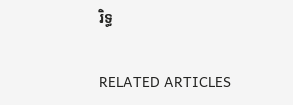រិទ្ធ

RELATED ARTICLES